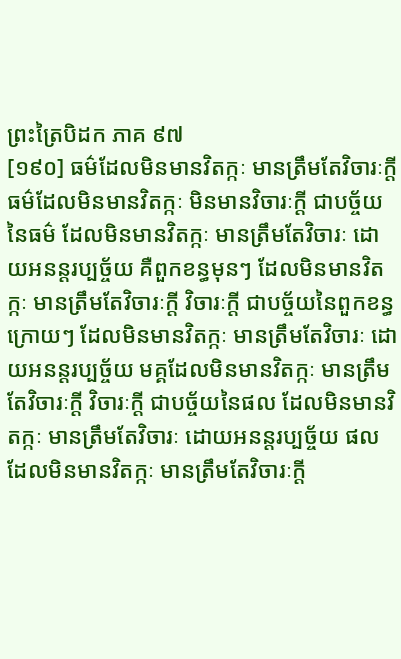ព្រះត្រៃបិដក ភាគ ៩៧
[១៩០] ធម៌ដែលមិនមានវិតក្កៈ មានត្រឹមតែវិចារៈក្តី ធម៌ដែលមិនមានវិតក្កៈ មិនមានវិចារៈក្តី ជាបច្ច័យនៃធម៌ ដែលមិនមានវិតក្កៈ មានត្រឹមតែវិចារៈ ដោយអនន្តរប្បច្ច័យ គឺពួកខន្ធមុនៗ ដែលមិនមានវិតក្កៈ មានត្រឹមតែវិចារៈក្តី វិចារៈក្តី ជាបច្ច័យនៃពួកខន្ធក្រោយៗ ដែលមិនមានវិតក្កៈ មានត្រឹមតែវិចារៈ ដោយអនន្តរប្បច្ច័យ មគ្គដែលមិនមានវិតក្កៈ មានត្រឹមតែវិចារៈក្តី វិចារៈក្តី ជាបច្ច័យនៃផល ដែលមិនមានវិតក្កៈ មានត្រឹមតែវិចារៈ ដោយអនន្តរប្បច្ច័យ ផលដែលមិនមានវិតក្កៈ មានត្រឹមតែវិចារៈក្តី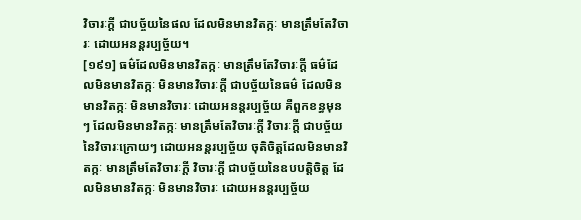វិចារៈក្តី ជាបច្ច័យនៃផល ដែលមិនមានវិតក្កៈ មានត្រឹមតែវិចារៈ ដោយអនន្តរប្បច្ច័យ។
[១៩១] ធម៌ដែលមិនមានវិតក្កៈ មានត្រឹមតែវិចារៈក្តី ធម៌ដែលមិនមានវិតក្កៈ មិនមានវិចារៈក្តី ជាបច្ច័យនៃធម៌ ដែលមិនមានវិតក្កៈ មិនមានវិចារៈ ដោយអនន្តរប្បច្ច័យ គឺពួកខន្ធមុនៗ ដែលមិនមានវិតក្កៈ មានត្រឹមតែវិចារៈក្តី វិចារៈក្តី ជាបច្ច័យនៃវិចារៈក្រោយៗ ដោយអនន្តរប្បច្ច័យ ចុតិចិត្តដែលមិនមានវិតក្កៈ មានត្រឹមតែវិចារៈក្តី វិចារៈក្តី ជាបច្ច័យនៃឧបបត្តិចិត្ត ដែលមិនមានវិតក្កៈ មិនមានវិចារៈ ដោយអនន្តរប្បច្ច័យ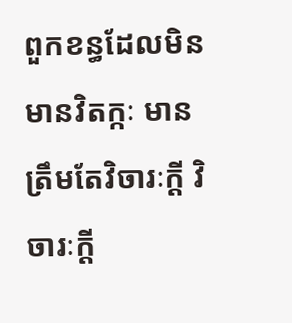ពួកខន្ធដែលមិនមានវិតក្កៈ មានត្រឹមតែវិចារៈក្តី វិចារៈក្តី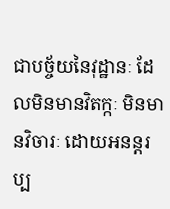ជាបច្ច័យនៃវុដ្ឋានៈ ដែលមិនមានវិតក្កៈ មិនមានវិចារៈ ដោយអនន្តរប្ប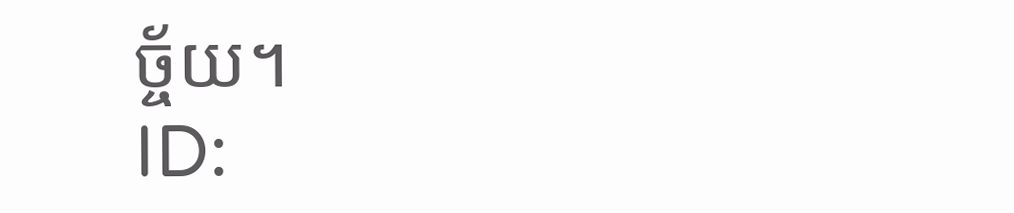ច្ច័យ។
ID: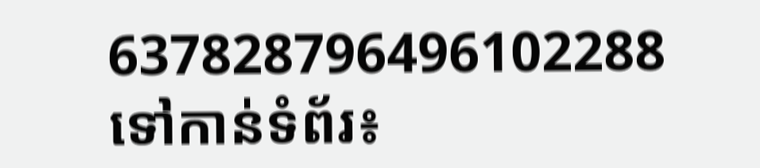637828796496102288
ទៅកាន់ទំព័រ៖